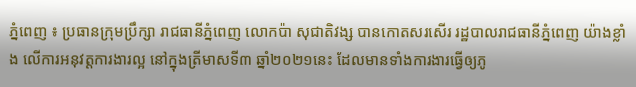ភ្នំពេញ ៖ ប្រធានក្រុមប្រឹក្សា រាជធានីភ្នំពេញ លោកប៉ា សុជាតិវង្ស បានកោតសរសើរ រដ្ឋបាលរាជធានីភ្នំពេញ យ៉ាងខ្លាំង លើការអនុវត្តការងារល្អ នៅក្នុងត្រីមាសទី៣ ឆ្នាំ២០២១នេះ ដែលមានទាំងការងារធ្វើឲ្យភូ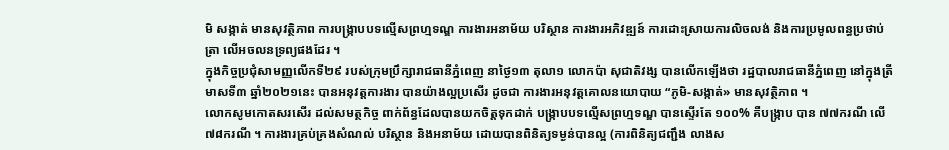មិ សង្កាត់ មានសុវត្ថិភាព ការបង្ក្រាបបទល្មើសព្រហ្មទណ្ឌ ការងារអនាម័យ បរិស្ថាន ការងារអភិវឌ្ឍន៍ ការដោះស្រាយការលិចលង់ និងការប្រមូលពន្ធប្រថាប់ត្រា លើអចលនទ្រព្យផងដែរ ។
ក្នុងកិច្ចប្រជុំសាមញ្ញលើកទី២៩ របស់ក្រុមប្រឹក្សារាជធានីភ្នំពេញ នាថ្ងៃ១៣ តុលា១ លោកប៉ា សុជាតិវង្ស បានលើកឡើងថា រដ្ឋបាលរាជធានីភ្នំពេញ នៅក្នុងត្រីមាសទី៣ ឆ្នាំ២០២១នេះ បានអនុវត្តការងារ បានយ៉ាងល្អប្រសើរ ដូចជា ការងារអនុវត្តគោលនយោបាយ “ភូមិ-សង្កាត់» មានសុវត្ថិភាព ។
លោកសូមកោតសរសើរ ដល់សមត្ថកិច្ច ពាក់ព័ន្ធដែលបានយកចិត្តទុកដាក់ បង្ក្រាបបទល្មើសព្រហ្មទណ្ឌ បានស្ទើរតែ ១០០% គឺបង្ក្រាប បាន ៧៧ករណី លើ ៧៨ករណី ។ ការងារគ្រប់គ្រងសំណល់ បរិស្ថាន និងអនាម័យ ដោយបានពិនិត្យទម្ងន់បានល្អ (ការពិនិត្យជញ្ជឹង លាងស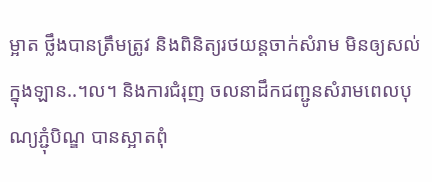ម្អាត ថ្លឹងបានត្រឹមត្រូវ និងពិនិត្យរថយន្តចាក់សំរាម មិនឲ្យសល់ក្នុងឡាន..។ល។ និងការជំរុញ ចលនាដឹកជញ្ជូនសំរាមពេលបុណ្យភ្ជុំបិណ្ឌ បានស្អាតពុំ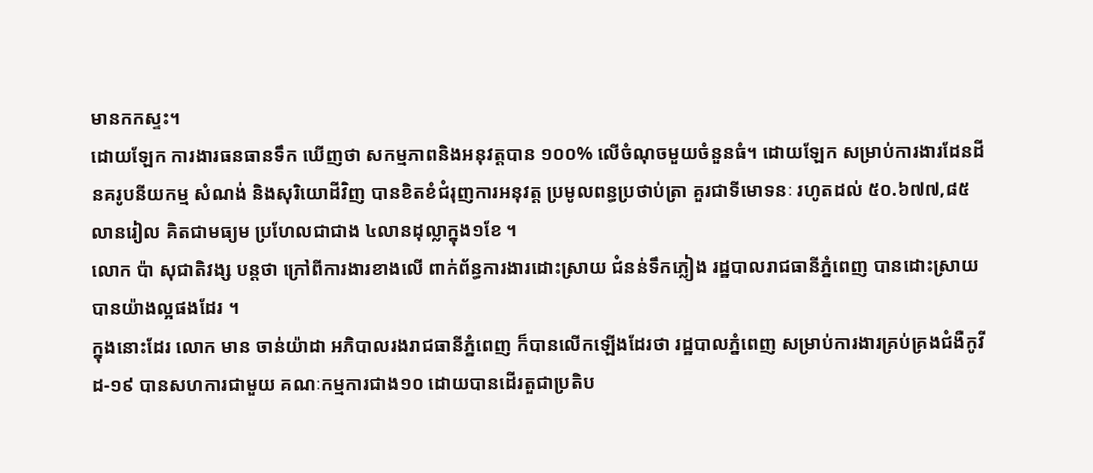មានកកស្ទះ។
ដោយឡែក ការងារធនធានទឹក ឃើញថា សកម្មភាពនិងអនុវត្តបាន ១០០% លើចំណុចមួយចំនួនធំ។ ដោយឡែក សម្រាប់ការងារដែនដីនគរូបនីយកម្ម សំណង់ និងសុរិយោដីវិញ បានខិតខំជំរុញការអនុវត្ត ប្រមូលពន្ធប្រថាប់ត្រា គួរជាទីមោទនៈ រហូតដល់ ៥០.៦៧៧,៨៥ លានរៀល គិតជាមធ្យម ប្រហែលជាជាង ៤លានដុល្លាក្នុង១ខែ ។
លោក ប៉ា សុជាតិវង្ស បន្តថា ក្រៅពីការងារខាងលើ ពាក់ព័ន្ធការងារដោះស្រាយ ជំនន់ទឹកភ្លៀង រដ្ឋបាលរាជធានីភ្នំពេញ បានដោះស្រាយបានយ៉ាងល្អផងដែរ ។
ក្នុងនោះដែរ លោក មាន ចាន់យ៉ាដា អភិបាលរងរាជធានីភ្នំពេញ ក៏បានលើកឡើងដែរថា រដ្ឋបាលភ្នំពេញ សម្រាប់ការងារគ្រប់គ្រងជំងឺកូវីដ-១៩ បានសហការជាមួយ គណៈកម្មការជាង១០ ដោយបានដើរតួជាប្រតិប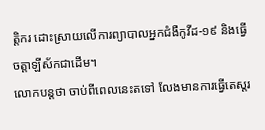ត្តិករ ដោះស្រាយលើការព្យាបាលអ្នកជំងឺកូវីដ-១៩ និងធ្វើចត្តាឡីស័កជាដើម។
លោកបន្តថា ចាប់ពីពេលនេះតទៅ លែងមានការធ្វើតេស្តរ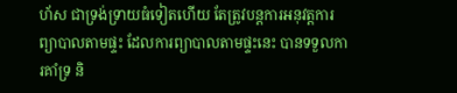ហ័ស ជាទ្រង់ទ្រាយធំទៀតហើយ តែត្រូវបន្តការអនុវត្តការព្យាបាលតាមផ្ទះ ដែលការព្យាបាលតាមផ្ទះនេះ បានទទួលការគាំទ្រ និ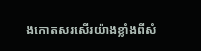ងកោតសរសើរយ៉ាងខ្លាំងពីសំ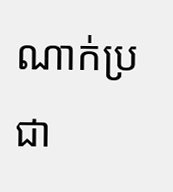ណាក់ប្រជា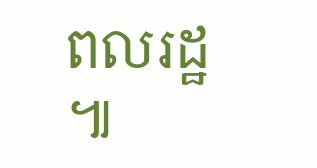ពលរដ្ឋ ៕